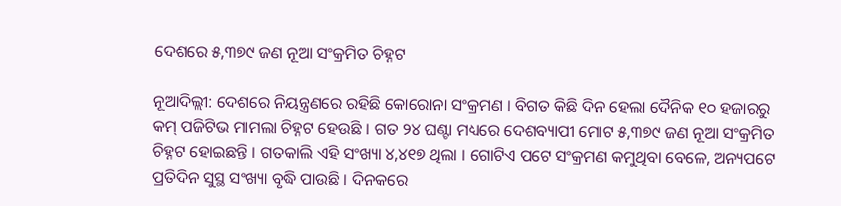ଦେଶରେ ୫,୩୭୯ ଜଣ ନୂଆ ସଂକ୍ରମିତ ଚିହ୍ନଟ

ନୂଆଦିଲ୍ଲୀ: ଦେଶରେ ନିୟନ୍ତ୍ରଣରେ ରହିଛି କୋରୋନା ସଂକ୍ରମଣ । ବିଗତ କିଛି ଦିନ ହେଲା ଦୈନିକ ୧୦ ହଜାରରୁ କମ୍ ପଜିଟିଭ ମାମଲା ଚିହ୍ନଟ ହେଉଛି । ଗତ ୨୪ ଘଣ୍ଟା ମଧ୍ୟରେ ଦେଶବ୍ୟାପୀ ମୋଟ ୫,୩୭୯ ଜଣ ନୂଆ ସଂକ୍ରମିତ ଚିହ୍ନଟ ହୋଇଛନ୍ତି । ଗତକାଲି ଏହି ସଂଖ୍ୟା ୪,୪୧୭ ଥିଲା । ଗୋଟିଏ ପଟେ ସଂକ୍ରମଣ କମୁଥିବା ବେଳେ, ଅନ୍ୟପଟେ ପ୍ରତିଦିନ ସୁସ୍ଥ ସଂଖ୍ୟା ବୃଦ୍ଧି ପାଉଛି । ଦିନକରେ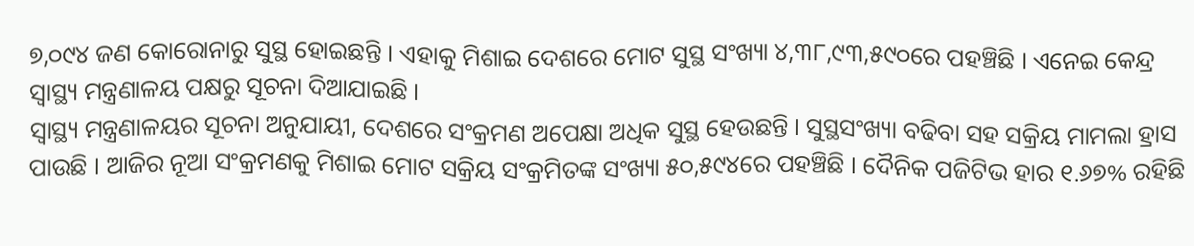୭,୦୯୪ ଜଣ କୋରୋନାରୁ ସୁସ୍ଥ ହୋଇଛନ୍ତି । ଏହାକୁ ମିଶାଇ ଦେଶରେ ମୋଟ ସୁସ୍ଥ ସଂଖ୍ୟା ୪,୩୮,୯୩,୫୯୦ରେ ପହଞ୍ଚିଛି । ଏନେଇ କେନ୍ଦ୍ର ସ୍ବାସ୍ଥ୍ୟ ମନ୍ତ୍ରଣାଳୟ ପକ୍ଷରୁ ସୂଚନା ଦିଆଯାଇଛି ।
ସ୍ବାସ୍ଥ୍ୟ ମନ୍ତ୍ରଣାଳୟର ସୂଚନା ଅନୁଯାୟୀ, ଦେଶରେ ସଂକ୍ରମଣ ଅପେକ୍ଷା ଅଧିକ ସୁସ୍ଥ ହେଉଛନ୍ତି । ସୁସ୍ଥସଂଖ୍ୟା ବଢିବା ସହ ସକ୍ରିୟ ମାମଲା ହ୍ରାସ ପାଉଛି । ଆଜିର ନୂଆ ସଂକ୍ରମଣକୁ ମିଶାଇ ମୋଟ ସକ୍ରିୟ ସଂକ୍ରମିତଙ୍କ ସଂଖ୍ୟା ୫୦,୫୯୪ରେ ପହଞ୍ଚିଛି । ଦୈନିକ ପଜିଟିଭ ହାର ୧.୬୭% ରହିଛି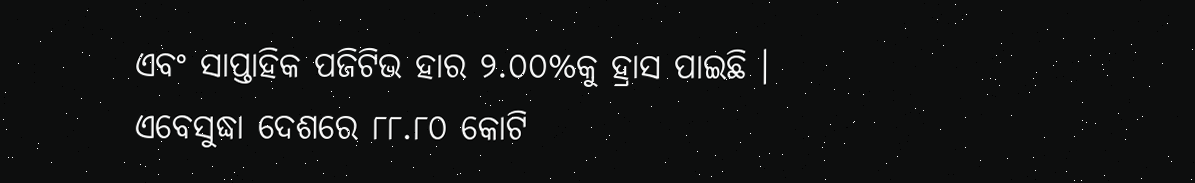ଏବଂ ସାପ୍ତାହିକ ପଜିଟିଭ ହାର ୨.୦୦%କୁ ହ୍ରାସ ପାଇଛି । ଏବେସୁଦ୍ଧା ଦେଶରେ ୮୮.୮୦ କୋଟି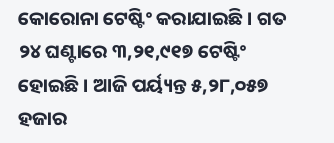କୋରୋନା ଟେଷ୍ଟିଂ କରାଯାଇଛି । ଗତ ୨୪ ଘଣ୍ଟାରେ ୩,୨୧,୯୧୭ ଟେଷ୍ଟିଂ ହୋଇଛି । ଆଜି ପର୍ୟ୍ୟନ୍ତ ୫,୨୮,୦୫୭ ହଜାର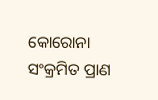କୋରୋନା ସଂକ୍ରମିତ ପ୍ରାଣ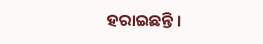ହରାଇଛନ୍ତି ।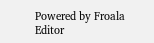Powered by Froala Editor